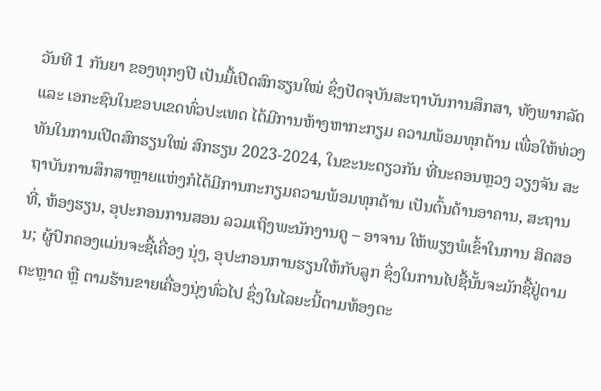ວັນທີ 1 ກັນຍາ ຂອງທຸກໆປີ ເປັນມື້ເປີດສົກຮຽນໃໝ່ ຊຶ່ງປັດຈຸບັນສະຖາບັນການສຶກສາ, ທັງພາກລັດ ແລະ ເອກະຊົນໃນຂອບເຂດທົ່ວປະເທດ ໄດ້ມີການຫ້າງຫາກະກຽມ ຄວາມພ້ອມທຸກດ້ານ ເພື່ອໃຫ້ທ່ວງທັນໃນການເປີດສົກຮຽນໃໝ່ ສົກຮຽນ 2023-2024, ໃນຂະນະດຽວກັນ ທີ່ນະຄອນຫຼວງ ວຽງຈັນ ສະຖາບັນການສຶກສາຫຼາຍແຫ່ງກໍໄດ້ມີການກະກຽມຄວາມພ້ອມທຸກດ້ານ ເປັນຕົ້ນດ້ານອາຄານ, ສະຖານທີ່, ຫ້ອງຮຽນ, ອຸປະກອນການສອນ ລວມເຖິງພະນັກງານຄູ – ອາຈານ ໃຫ້ພຽງພໍເຂົ້າໃນການ ສິດສອນ; ຜູ້ປົກຄອງແມ່ນຈະຊື້ເຄື່ອງ ນຸ່ງ, ອຸປະກອນການຮຽນໃຫ້ກັບລູກ ຊຶ່ງໃນການໄປຊື້ນັ້ນຈະມັກຊື້ຢູ່ຕາມ ຕະຫຼາດ ຫຼື ຕາມຮ້ານຂາຍເຄື່ອງນຸ່ງທົ່ວໄປ ຊຶ່ງໃນໄລຍະນີ້ຕາມທ້ອງຕະ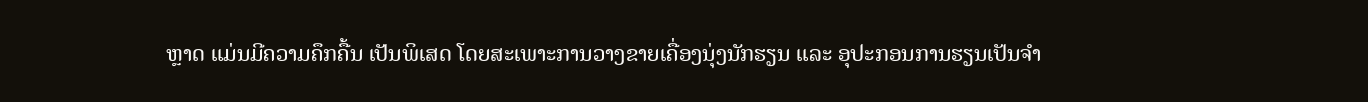ຫຼາດ ແມ່ນມີຄວາມຄຶກຄື້ນ ເປັນພິເສດ ໂດຍສະເພາະການວາງຂາຍເຄື່ອງນຸ່ງນັກຮຽນ ແລະ ອຸປະກອນການຮຽນເປັນຈຳ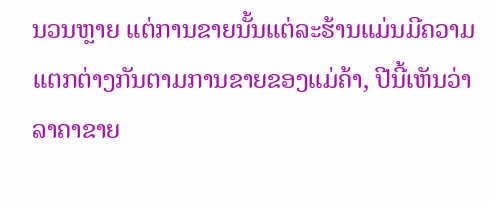ນວນຫຼາຍ ແຕ່ການຂາຍນັ້ນແຕ່ລະຮ້ານແມ່ນມີຄວາມແຕກຕ່າງກັນຕາມການຂາຍຂອງແມ່ຄ້າ, ປີນີ້ເຫັນວ່າລາຄາຂາຍ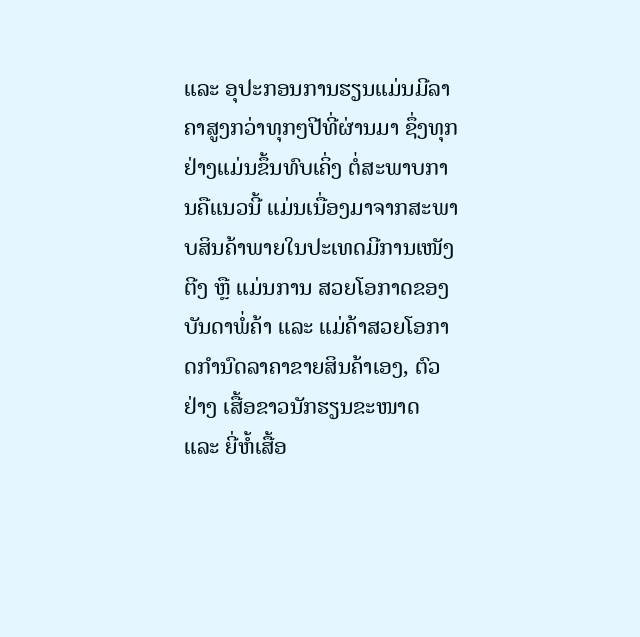ແລະ ອຸປະກອນການຮຽນແມ່ນມີລາຄາສູງກວ່າທຸກໆປີທີ່ຜ່ານມາ ຊຶ່ງທຸກຢ່າງແມ່ນຂຶ້ນທົບເຄິ່ງ ຕໍ່ສະພາບການຄືແນວນີ້ ແມ່ນເນື່ອງມາຈາກສະພາບສິນຄ້າພາຍໃນປະເທດມີການເໜັງຕີງ ຫຼື ແມ່ນການ ສວຍໂອກາດຂອງບັນດາພໍ່ຄ້າ ແລະ ແມ່ຄ້າສວຍໂອກາດກຳນົດລາຄາຂາຍສິນຄ້າເອງ, ຕົວຢ່າງ ເສື້ອຂາວນັກຮຽນຂະໜາດ ແລະ ຍີ່ຫໍ້ເສື້ອ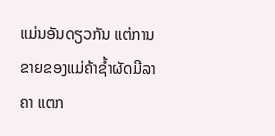ແມ່ນອັນດຽວກັນ ແຕ່ການຂາຍຂອງແມ່ຄ້າຊໍ້າຜັດມີລາຄາ ແຕກ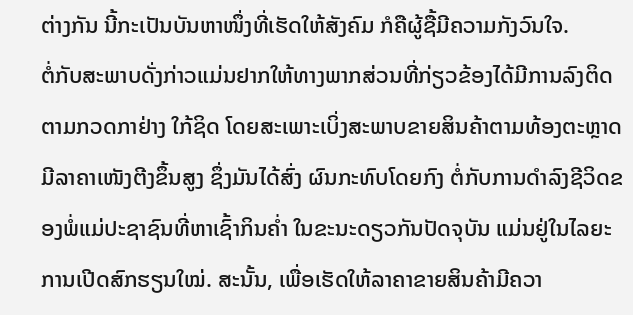ຕ່າງກັນ ນີ້ກະເປັນບັນຫາໜຶ່ງທີ່ເຮັດໃຫ້ສັງຄົມ ກໍຄືຜູ້ຊື້ມີຄວາມກັງວົນໃຈ.
ຕໍ່ກັບສະພາບດັ່ງກ່າວແມ່ນຢາກໃຫ້ທາງພາກສ່ວນທີ່ກ່ຽວຂ້ອງໄດ້ມີການລົງຕິດຕາມກວດກາຢ່າງ ໃກ້ຊິດ ໂດຍສະເພາະເບິ່ງສະພາບຂາຍສິນຄ້າຕາມທ້ອງຕະຫຼາດມີລາຄາເໜັງຕີງຂຶ້ນສູງ ຊຶ່ງມັນໄດ້ສົ່ງ ຜົນກະທົບໂດຍກົງ ຕໍ່ກັບການດຳລົງຊີວິດຂອງພໍ່ແມ່ປະຊາຊົນທີ່ຫາເຊົ້າກິນຄໍ່າ ໃນຂະນະດຽວກັນປັດຈຸບັນ ແມ່ນຢູ່ໃນໄລຍະການເປີດສົກຮຽນໃໝ່. ສະນັ້ນ, ເພື່ອເຮັດໃຫ້ລາຄາຂາຍສິນຄ້າມີຄວາ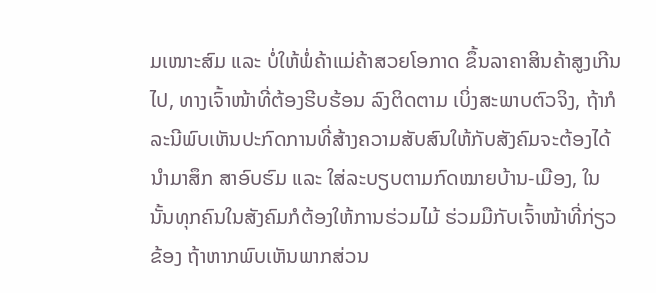ມເໜາະສົມ ແລະ ບໍ່ໃຫ້ພໍ່ຄ້າແມ່ຄ້າສວຍໂອກາດ ຂຶ້ນລາຄາສິນຄ້າສູງເກີນໄປ, ທາງເຈົ້າໜ້າທີ່ຕ້ອງຮີບຮ້ອນ ລົງຕິດຕາມ ເບິ່ງສະພາບຕົວຈິງ, ຖ້າກໍລະນີພົບເຫັນປະກົດການທີ່ສ້າງຄວາມສັບສົນໃຫ້ກັບສັງຄົມຈະຕ້ອງໄດ້ນຳມາສຶກ ສາອົບຮົມ ແລະ ໃສ່ລະບຽບຕາມກົດໝາຍບ້ານ-ເມືອງ, ໃນນັ້ນທຸກຄົນໃນສັງຄົມກໍຕ້ອງໃຫ້ການຮ່ວມໄມ້ ຮ່ວມມືກັບເຈົ້າໜ້າທີ່ກ່ຽວຂ້ອງ ຖ້າຫາກພົບເຫັນພາກສ່ວນ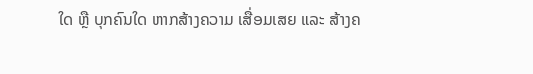ໃດ ຫຼື ບຸກຄົນໃດ ຫາກສ້າງຄວາມ ເສື່ອມເສຍ ແລະ ສ້າງຄ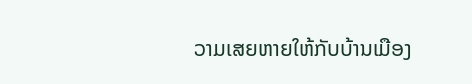ວາມເສຍຫາຍໃຫ້ກັບບ້ານເມືອງ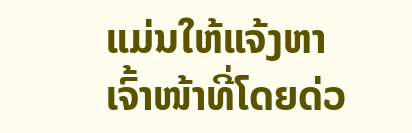ແມ່ນໃຫ້ແຈ້ງຫາເຈົ້າໜ້າທີ່ໂດຍດ່ວ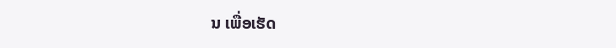ນ ເພື່ອເຮັດ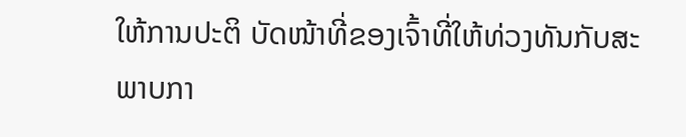ໃຫ້ການປະຕິ ບັດໜ້າທີ່ຂອງເຈົ້າທີ່ໃຫ້ທ່ວງທັນກັບສະພາບກາ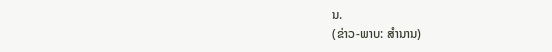ນ.
(ຂ່າວ-ພາບ: ສຳນານ)